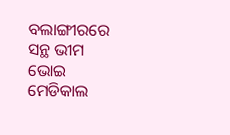ବଲାଙ୍ଗୀରରେ ସନ୍ଥ ଭୀମ ଭୋଇ ମେଡିକାଲ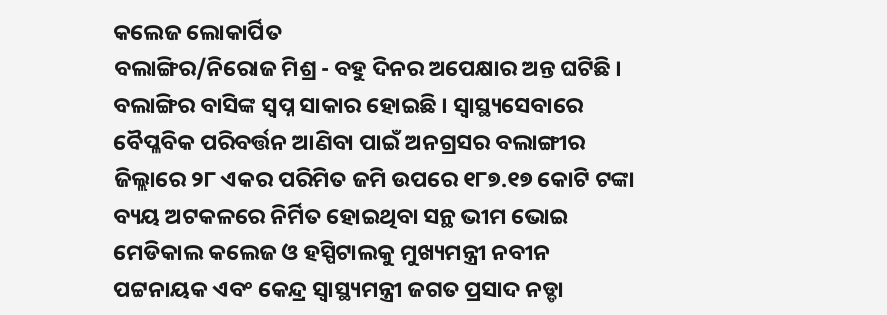କଲେଜ ଲୋକାର୍ପିତ
ବଲାଙ୍ଗିର/ନିରୋଜ ମିଶ୍ର - ବହୁ ଦିନର ଅପେକ୍ଷାର ଅନ୍ତ ଘଟିଛି । ବଲାଙ୍ଗିର ବାସିଙ୍କ ସ୍ୱପ୍ନ ସାକାର ହୋଇଛି । ସ୍ୱାସ୍ଥ୍ୟସେବାରେ ବୈପ୍ଳବିକ ପରିବର୍ତ୍ତନ ଆଣିବା ପାଇଁ ଅନଗ୍ରସର ବଲାଙ୍ଗୀର ଜିଲ୍ଲାରେ ୨୮ ଏକର ପରିମିତ ଜମି ଉପରେ ୧୮୭.୧୭ କୋଟି ଟଙ୍କା ବ୍ୟୟ ଅଟକଳରେ ନିର୍ମିତ ହୋଇଥିବା ସନ୍ଥ ଭୀମ ଭୋଇ ମେଡିକାଲ କଲେଜ ଓ ହସ୍ପିଟାଲକୁ ମୁଖ୍ୟମନ୍ତ୍ରୀ ନବୀନ ପଟ୍ଟନାୟକ ଏବଂ କେନ୍ଦ୍ର ସ୍ୱାସ୍ଥ୍ୟମନ୍ତ୍ରୀ ଜଗତ ପ୍ରସାଦ ନଡ୍ଡା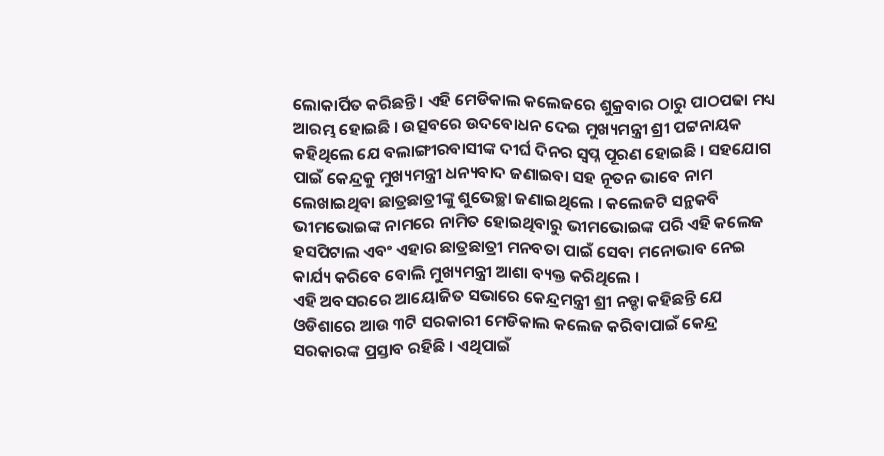ଲୋକାର୍ପିତ କରିଛନ୍ତି । ଏହି ମେଡିକାଲ କଲେଜରେ ଶୁକ୍ରବାର ଠାରୁ ପାଠପଢା ମଧ୍ୟ ଆରମ୍ଭ ହୋଇଛି । ଉତ୍ସବରେ ଉଦବୋଧନ ଦେଇ ମୁଖ୍ୟମନ୍ତ୍ରୀ ଶ୍ରୀ ପଟ୍ଟନାୟକ କହିଥିଲେ ଯେ ବଲାଙ୍ଗୀରବାସୀଙ୍କ ଦୀର୍ଘ ଦିନର ସ୍ୱପ୍ନ ପୂରଣ ହୋଇଛି । ସହଯୋଗ ପାଇଁ କେନ୍ଦ୍ରକୁ ମୁଖ୍ୟମନ୍ତ୍ରୀ ଧନ୍ୟବାଦ ଜଣାଇବା ସହ ନୂତନ ଭାବେ ନାମ ଲେଖାଇଥିବା ଛାତ୍ରଛାତ୍ରୀଙ୍କୁ ଶୁଭେଚ୍ଛା ଜଣାଇଥିଲେ । କଲେଜଟି ସନ୍ଥକବି ଭୀମଭୋଇଙ୍କ ନାମରେ ନାମିତ ହୋଇଥିବାରୁ ଭୀମଭୋଇଙ୍କ ପରି ଏହି କଲେଜ ହସପିଟାଲ ଏବଂ ଏହାର ଛାତ୍ରଛାତ୍ରୀ ମନବତା ପାଇଁ ସେବା ମନୋଭାବ ନେଇ କାର୍ଯ୍ୟ କରିବେ ବୋଲି ମୁଖ୍ୟମନ୍ତ୍ରୀ ଆଶା ବ୍ୟକ୍ତ କରିଥିଲେ ।
ଏହି ଅବସରରେ ଆୟୋଜିତ ସଭାରେ କେନ୍ଦ୍ରମନ୍ତ୍ରୀ ଶ୍ରୀ ନଡ୍ଡା କହିଛନ୍ତି ଯେ ଓଡିଶାରେ ଆଉ ୩ଟି ସରକାରୀ ମେଡିକାଲ କଲେଜ କରିବାପାଇଁ କେନ୍ଦ୍ର ସରକାରଙ୍କ ପ୍ରସ୍ତାବ ରହିଛି । ଏଥିପାଇଁ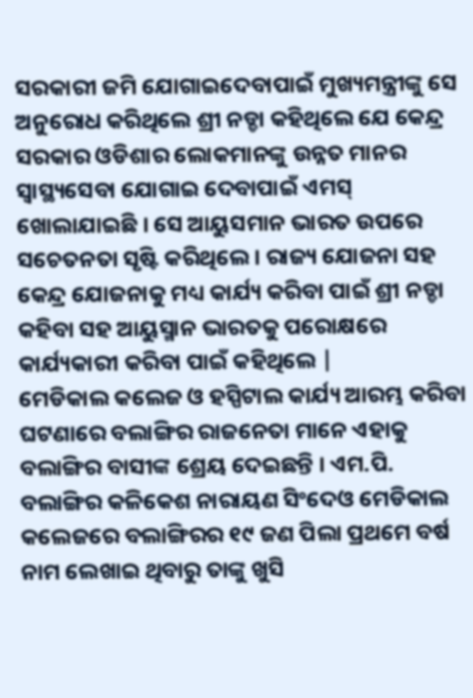ସରକାରୀ ଜମି ଯୋଗାଇଦେବାପାଇଁ ମୁଖ୍ୟମନ୍ତ୍ରୀଙ୍କୁ ସେ ଅନୁରୋଧ କରିଥିଲେ ଶ୍ରୀ ନଡ୍ଡା କହିଥିଲେ ଯେ କେନ୍ଦ୍ର ସରକାର ଓଡିଶାର ଲୋକମାନଙ୍କୁ ଉନ୍ନତ ମାନର ସ୍ୱାସ୍ଥ୍ୟସେବା ଯୋଗାଇ ଦେବାପାଇଁ ଏମସ୍ ଖୋଲାଯାଇଛି । ସେ ଆୟୁସମାନ ଭାରତ ଉପରେ ସଚେତନତା ସୃଷ୍ଟି କରିଥିଲେ । ରାଜ୍ୟ ଯୋଜନା ସହ କେନ୍ଦ୍ର ଯୋଜନାକୁ ମଧ୍ୟ କାର୍ଯ୍ୟ କରିବା ପାଇଁ ଶ୍ରୀ ନଡ୍ଡା କହିବା ସହ ଆୟୁସ୍ମାନ ଭାରତକୁ ପରୋକ୍ଷରେ କାର୍ଯ୍ୟକାରୀ କରିବା ପାଇଁ କହିଥିଲେ |
ମେଡିକାଲ କଲେଜ ଓ ହସ୍ପିଟାଲ କାର୍ଯ୍ୟ ଆରମ୍ଭ କରିବା ଘଟଣାରେ ବଲାଙ୍ଗିର ରାଜନେତା ମାନେ ଏହାକୁ ବଲାଙ୍ଗିର ବାସୀଙ୍କ ଶ୍ରେୟ ଦେଇଛନ୍ତି । ଏମ.ପି. ବଲାଙ୍ଗିର କଳିକେଶ ନାରାୟଣ ସିଂଦେଓ ମେଡିକାଲ କଲେଜରେ ବଲାଙ୍ଗିରର ୧୯ ଜଣ ପିଲା ପ୍ରଥମେ ବର୍ଷ ନାମ ଲେଖାଇ ଥିବାରୁ ତାଙ୍କୁ ଖୁସି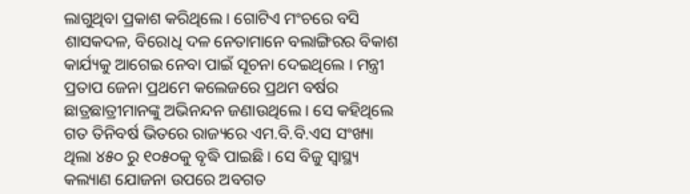ଲାଗୁଥିବା ପ୍ରକାଶ କରିଥିଲେ । ଗୋଟିଏ ମଂଚରେ ବସି ଶାସକଦଳ, ବିରୋଧି ଦଳ ନେତାମାନେ ବଲାଙ୍ଗିରର ବିକାଶ କାର୍ଯ୍ୟକୁ ଆଗେଇ ନେବା ପାଇଁ ସୂଚନା ଦେଇଥିଲେ । ମନ୍ତ୍ରୀ ପ୍ରତାପ ଜେନା ପ୍ରଥମେ କଲେଜରେ ପ୍ରଥମ ବର୍ଷର ଛାତ୍ରଛାତ୍ରୀମାନଙ୍କୁ ଅଭିନନ୍ଦନ ଜଣାଉଥିଲେ । ସେ କହିଥିଲେ ଗତ ତିନିବର୍ଷ ଭିତରେ ରାଜ୍ୟରେ ଏମ.ବି.ବି.ଏସ ସଂଖ୍ୟା ଥିଲା ୪୫୦ ରୁ ୧୦୫୦କୁ ବୃଦ୍ଧି ପାଇଛି । ସେ ବିଜୁ ସ୍ୱାସ୍ଥ୍ୟ କଲ୍ୟାଣ ଯୋଜନା ଉପରେ ଅବଗତ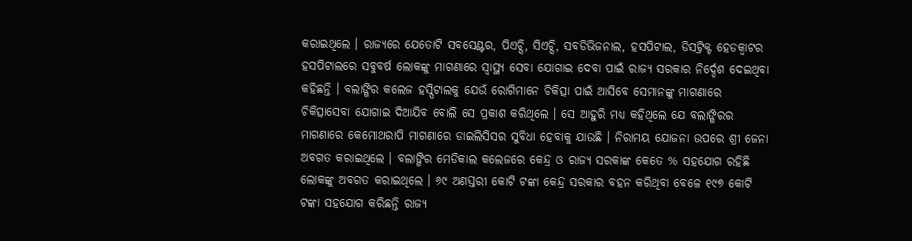କରାଇଥିଲେ । ରାଜ୍ୟରେ ଯେତୋଟି ସବସେଣ୍ଟର, ପିଏଚ୍ସି, ସିଏଚ୍ସି, ସବଡିଭିଜନାଲ, ହସପିଟାଲ, ଡିସଟ୍ରିକ୍ଟ ହେଡକ୍ୱାଟର ହସପିଟାଲରେ ସବୁବର୍ଷ ଲୋକଙ୍କୁ ମାଗଣାରେ ସ୍ୱାସ୍ଥ୍ୟ ସେବା ଯୋଗାଇ ଦେବା ପାଇଁ ରାଜ୍ୟ ସରକାର ନିର୍ଦ୍ଦେଶ ଦେଇଥିବା କହିଛନ୍ତି । ବଲାଙ୍ଗିର କଲେଜ ହସ୍ପିଟାଲକୁ ଯେଉଁ ରୋଗିମାନେ ଚିକିତ୍ସା ପାଇଁ ଆସିବେ ସେମାନଙ୍କୁ ମାଗଣାରେ ଚିକିତ୍ସାସେବା ଯୋଗାଇ ଦିଆଯିବ ବୋଲି ସେ ପ୍ରକାଶ କରିଥିଲେ । ସେ ଆହୁରି ମଧ୍ୟ କହିଥିଲେ ଯେ ବଲାଙ୍ଗିରର ମାଗଣାରେ କେମୋଥରାପି ମାଗଣାରେ ଡାଇଲିସିସର ସୁବିଧା ହେବାକୁ ଯାଉଛି । ନିରାମୟ ଯୋଜନା ଉପରେ ଶ୍ରୀ ଜେନା ଅବଗତ କରାଇଥିଲେ । ବଲାଙ୍ଗିର ମେଡିକାଲ କଲେଜରେ କେନ୍ଦ୍ର ଓ ରାଜ୍ୟ ସରକାଙ୍କ କେତେ % ସହଯୋଗ ରହିଛି ଲୋକଙ୍କୁ ଅବଗତ କରାଇଥିଲେ । ୬୯ ଅଣସ୍ତରୀ କୋଟି ଟଙ୍କା କେନ୍ଦ୍ର ସରକାର ବହନ କରିଥିବା ବେଳେ ୧୯୭ କୋଟି ଟଙ୍କା ସହଯୋଗ କରିଛନ୍ତି ରାଜ୍ୟ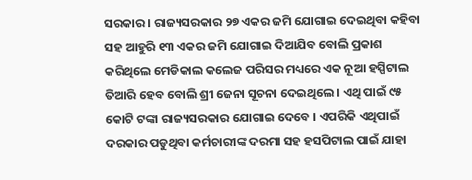ସରକାର । ରାଜ୍ୟସରକାର ୨୭ ଏକର ଜମି ଯୋଗାଇ ଦେଇଥିବା କହିବା ସହ ଆହୁରି ୧୩ ଏକର ଜମି ଯୋଗାଇ ଦିଆଯିବ ବୋଲି ପ୍ରକାଶ କରିଥିଲେ ମେଡିକାଲ କଲେଜ ପରିସର ମଧ୍ୟରେ ଏକ ନୂଆ ହସ୍ପିଟାଲ ତିଆରି ହେବ ବୋଲି ଶ୍ରୀ ଜେନା ସୂଚନା ଦେଇଥିଲେ । ଏଥି ପାଇଁ ୯୫ କୋଟି ଟଙ୍କା ରାଜ୍ୟସରକାର ଯୋଗାଇ ଦେବେ । ଏପରିକି ଏଥିପାଇଁ ଦରକାର ପଡୁଥିବା କର୍ମଚାରୀଙ୍କ ଦରମା ସହ ହସପିଟାଲ ପାଇଁ ଯାହା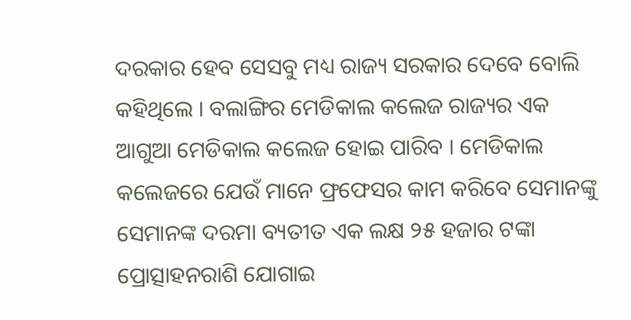ଦରକାର ହେବ ସେସବୁ ମଧ୍ୟ ରାଜ୍ୟ ସରକାର ଦେବେ ବୋଲି କହିଥିଲେ । ବଲାଙ୍ଗିର ମେଡିକାଲ କଲେଜ ରାଜ୍ୟର ଏକ ଆଗୁଆ ମେଡିକାଲ କଲେଜ ହୋଇ ପାରିବ । ମେଡିକାଲ କଲେଜରେ ଯେଉଁ ମାନେ ଫ୍ରଫେସର କାମ କରିବେ ସେମାନଙ୍କୁ ସେମାନଙ୍କ ଦରମା ବ୍ୟତୀତ ଏକ ଲକ୍ଷ ୨୫ ହଜାର ଟଙ୍କା ପ୍ରୋତ୍ସାହନରାଶି ଯୋଗାଇ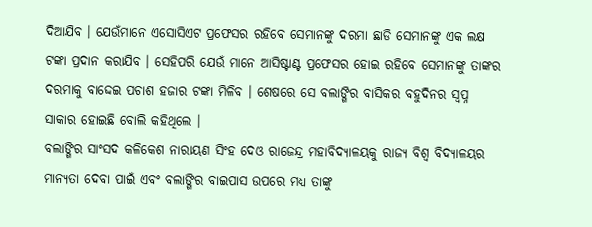ଦିଆଯିବ । ଯେଉଁମାନେ ଏସୋସିଏଟ ପ୍ରଫେସର ରହିବେ ସେମାନଙ୍କୁ ଦରମା ଛାଡି ସେମାନଙ୍କୁ ଏକ ଲକ୍ଷ ଟଙ୍କା ପ୍ରଦାନ କରାଯିବ । ସେହିପରି ଯେଉଁ ମାନେ ଆସିଷ୍ଟାଣ୍ଟ ପ୍ରଫେସର ହୋଇ ରହିବେ ସେମାନଙ୍କୁ ତାଙ୍କର ଦରମାକୁ ବାଦ୍ଦେଇ ପଚାଶ ହଜାର ଟଙ୍କା ମିଳିବ । ଶେଷରେ ସେ ବଲାଙ୍ଗିର ବାସିକର ବହୁଦିନର ସ୍ୱପ୍ନ ସାକାର ହୋଇଛି ବୋଲି କହିଥିଲେ ।
ବଲାଙ୍ଗିର ସାଂସଦ କଳିକେଶ ନାରାୟଣ ସିଂହ ଦେଓ ରାଜେନ୍ଦ୍ର ମହାବିଦ୍ୟାଳୟକୁ ରାଜ୍ୟ ବିଶ୍ୱ ବିଦ୍ୟାଳୟର ମାନ୍ୟତା ଦେବା ପାଇଁ ଏବଂ ବଲାଙ୍ଗିର ବାଇପାସ ଉପରେ ମଧ୍ୟ ତାଙ୍କୁ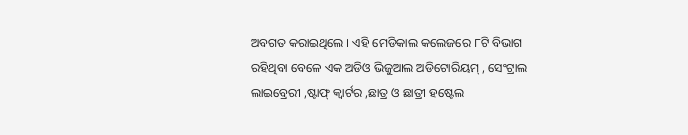ଅବଗତ କରାଇଥିଲେ । ଏହି ମେଡିକାଲ କଲେଜରେ ୮ଟି ବିଭାଗ ରହିଥିବା ବେଳେ ଏକ ଅଡିଓ ଭିଜୁଆଲ ଅଡିଟୋରିୟମ୍ , ସେଂଟ୍ରାଲ ଲାଇବ୍ରେରୀ ,ଷ୍ଟାଫ୍ କ୍ୱାର୍ଟର ,ଛାତ୍ର ଓ ଛାତ୍ରୀ ହଷ୍ଟେଲ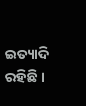ଇତ୍ୟାଦି ରହିଛି ।